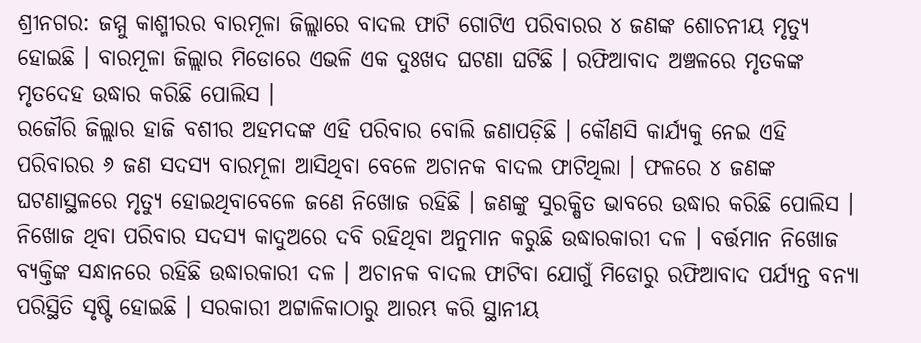ଶ୍ରୀନଗର: ଜମ୍ମୁ କାଶ୍ମୀରର ବାରମୂଳା ଜିଲ୍ଲାରେ ବାଦଲ ଫାଟି ଗୋଟିଏ ପରିବାରର ୪ ଜଣଙ୍କ ଶୋଚନୀୟ ମୃତ୍ୟୁ ହୋଇଛି । ବାରମୂଳା ଜିଲ୍ଲାର ମିଡୋରେ ଏଭଳି ଏକ ଦୁଃଖଦ ଘଟଣା ଘଟିଛି । ରଫିଆବାଦ ଅଞ୍ଚଳରେ ମୃତକଙ୍କ ମୃତଦେହ ଉଦ୍ଧାର କରିଛି ପୋଲିସ ।
ରଜୌରି ଜିଲ୍ଲାର ହାଜି ବଶୀର ଅହମଦଙ୍କ ଏହି ପରିବାର ବୋଲି ଜଣାପଡ଼ିଛି । କୌଣସି କାର୍ଯ୍ୟକୁ ନେଇ ଏହି ପରିବାରର ୬ ଜଣ ସଦସ୍ୟ ବାରମୂଳା ଆସିଥିବା ବେଳେ ଅଚାନକ ବାଦଲ ଫାଟିଥିଲା । ଫଳରେ ୪ ଜଣଙ୍କ ଘଟଣାସ୍ଥଳରେ ମୃତ୍ୟୁ ହୋଇଥିବାବେଳେ ଜଣେ ନିଖୋଜ ରହିଛି । ଜଣଙ୍କୁ ସୁରକ୍ଷିତ ଭାବରେ ଉଦ୍ଧାର କରିଛି ପୋଲିସ ।
ନିଖୋଜ ଥିବା ପରିବାର ସଦସ୍ୟ କାଦୁଅରେ ଦବି ରହିଥିବା ଅନୁମାନ କରୁଛି ଉଦ୍ଧାରକାରୀ ଦଳ । ବର୍ତ୍ତମାନ ନିଖୋଜ ବ୍ୟକ୍ତିଙ୍କ ସନ୍ଧାନରେ ରହିଛି ଉଦ୍ଧାରକାରୀ ଦଳ । ଅଚାନକ ବାଦଲ ଫାଟିବା ଯୋଗୁଁ ମିଡୋରୁ ରଫିଆବାଦ ପର୍ଯ୍ୟନ୍ତ ବନ୍ୟା ପରିସ୍ଥିତି ସୃଷ୍ଟି ହୋଇଛି । ସରକାରୀ ଅଟ୍ଟାଳିକାଠାରୁ ଆରମ୍ଭ କରି ସ୍ଥାନୀୟ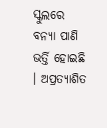ସ୍କୁଲରେ ବନ୍ୟା ପାଣି ଭର୍ତ୍ତି ହୋଇଛି । ଅପ୍ରତ୍ୟାଶିତ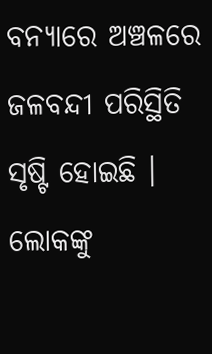ବନ୍ୟାରେ ଅଞ୍ଚଳରେ ଜଳବନ୍ଦୀ ପରିସ୍ଥିତି ସୃଷ୍ଟି ହୋଇଛି । ଲୋକଙ୍କୁ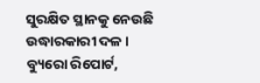ସୁରକ୍ଷିତ ସ୍ଥାନକୁ ନେଉଛି ଉଦ୍ଧାରକାରୀ ଦଳ ।
ବ୍ୟୁରୋ ରିପୋର୍ଟ,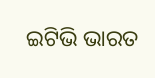ଇଟିଭି ଭାରତ